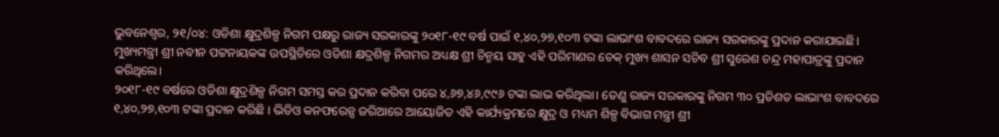ଭୁବନେଶ୍ୱର, ୨୧/୦୪: ଓଡିଶା କ୍ଷୁଦ୍ରଶିଳ୍ପ ନିଗମ ପକ୍ଷରୁ ରାଜ୍ୟ ସରକାରଙ୍କୁ ୨୦୧୮-୧୯ ବର୍ଷ ପାଇଁ ୧,୪୦,୨୭,୧୦୩ ଟଙ୍କା ଲାଭାଂଶ ବାବଦରେ ରାଜ୍ୟ ସରକାରଙ୍କୁ ପ୍ରଦାନ କରାଯାଇଛି। ମୁଖ୍ୟମନ୍ତ୍ରୀ ଶ୍ରୀ ନବୀନ ପଟ୍ଟନାୟକଙ୍କ ଉପସ୍ଥିତିରେ ଓଡିଶା କ୍ଷଦ୍ରଶିଳ୍ପ ନିଗମର ଅଧ୍ୟକ୍ଷ ଶ୍ରୀ ଚିନ୍ମୟ ସାହୁ ଏହି ପରିମାଣର ଚେକ୍ ମୁଖ୍ୟ ଶାସନ ସଚିବ ଶ୍ରୀ ସୁରେଶ ଚନ୍ଦ୍ର ମହାପାତ୍ରଙ୍କୁ ପ୍ରଦାନ କରିଥିଲେ।
୨୦୧୮-୧୯ ବର୍ଷରେ ଓଡିଶା କ୍ଷୁଦ୍ରଶିଳ୍ପ ନିଗମ ସମସ୍ତ କର ପ୍ରଦାନ କରିବା ପରେ ୪,୬୭,୪୬,୯୯୬ ଟଙ୍କା ଲାଭ କରିଥିଲା। ତେଣୁ ରାଜ୍ୟ ସରକାରଙ୍କୁ ନିଗମ ୩୦ ପ୍ରତିଶତ ଲାଭାଂଶ ବାବଦରେ ୧,୪୦,୨୭,୧୦୩ ଟଙ୍କା ପ୍ରଦାନ କରିଛି । ଭିଡିଓ କନଫରେନ୍ସ ଜରିଆରେ ଆୟୋଜିତ ଏହି କାର୍ଯ୍ୟକ୍ରମରେ କ୍ଷୁଦ୍ର ଓ ମଧ୍ୟମ ଶିଳ୍ପ ବିଭାଗ ମନ୍ତ୍ରୀ ଶ୍ରୀ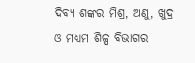ଦିବ୍ୟ ଶଙ୍କର ମିଶ୍ର, ଅଣୁ, ଖୁଦ୍ର ଓ ମଧ୍ୟମ ଶିଳ୍ପ ବିଭାଗର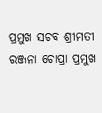ପ୍ରମୁଖ ସଚବ ଶ୍ରୀମତୀ ରଞ୍ଜନା ଚୋପ୍ରା ପ୍ରମୁଖ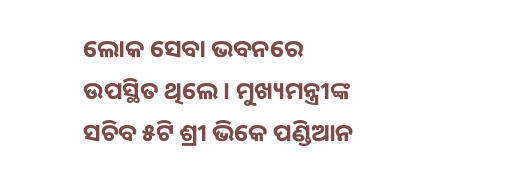ଲୋକ ସେବା ଭବନରେ ଉପସ୍ଥିତ ଥିଲେ। ମୁଖ୍ୟମନ୍ତ୍ରୀଙ୍କ ସଚିବ ୫ଟି ଶ୍ରୀ ଭିକେ ପଣ୍ଡିଆନ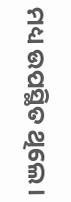ମଧ୍ୟ ଉପସ୍ଥିତ ଥିଲେ।